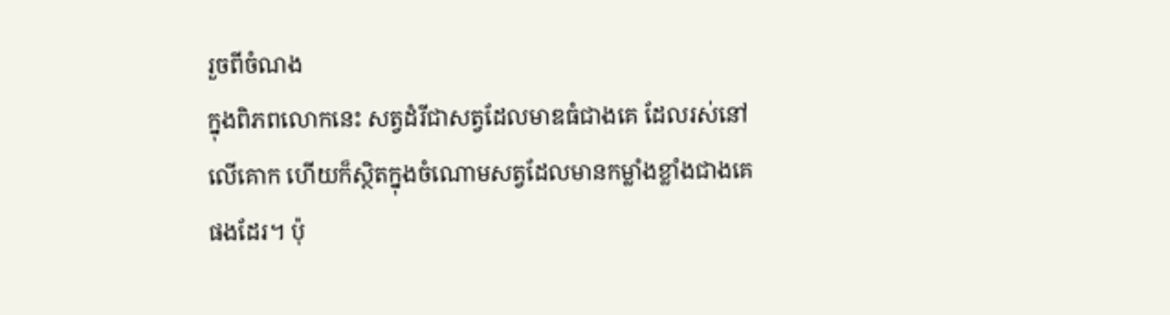រួចពីចំណង
ក្នុងពិភពលោកនេះ សត្វដំរីជាសត្វដែលមាឌធំជាងគេ ដែលរស់នៅលើគោក ហើយក៏ស្ថិតក្នុងចំណោមសត្វដែលមានកម្លាំងខ្លាំងជាងគេផងដែរ។ ប៉ុ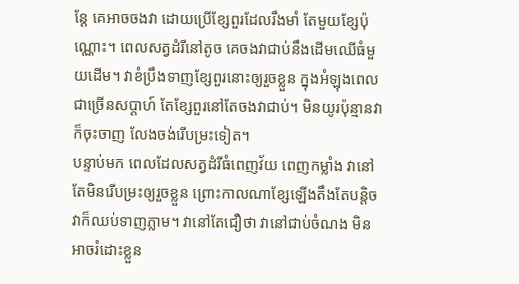ន្តែ គេអាចចងវា ដោយប្រើខ្សែពួរដែលរឹងមាំ តែមួយខ្សែប៉ុណ្ណោះ។ ពេលសត្វដំរីនៅតូច គេចងវាជាប់នឹងដើមឈើធំមួយដើម។ វាខំប្រឹងទាញខ្សែពួរនោះឲ្យរួចខ្លួន ក្នុងអំឡុងពេលជាច្រើនសប្តាហ៍ តែខ្សែពួរនៅតែចងវាជាប់។ មិនយូរប៉ុន្មានវាក៏ចុះចាញ លែងចង់រើបម្រះទៀត។
បន្ទាប់មក ពេលដែលសត្វដំរីធំពេញវ័យ ពេញកម្លាំង វានៅតែមិនរើបម្រះឲ្យរួចខ្លួន ព្រោះកាលណាខ្សែឡើងតឹងតែបន្តិច វាក៏ឈប់ទាញភ្លាម។ វានៅតែជឿថា វានៅជាប់ចំណង មិនអាចរំដោះខ្លួន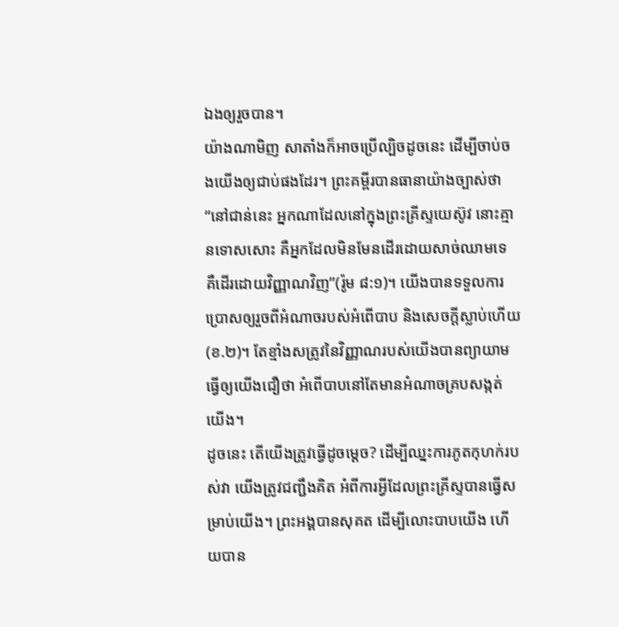ឯងឲ្យរួចបាន។
យ៉ាងណាមិញ សាតាំងក៏អាចប្រើល្បិចដូចនេះ ដើម្បីចាប់ចងយើងឲ្យជាប់ផងដែរ។ ព្រះគម្ពីរបានធានាយ៉ាងច្បាស់ថា “នៅជាន់នេះ អ្នកណាដែលនៅក្នុងព្រះគ្រីស្ទយេស៊ូវ នោះគ្មានទោសសោះ គឺអ្នកដែលមិនមែនដើរដោយសាច់ឈាមទេ គឺដើរដោយវិញ្ញាណវិញ”(រ៉ូម ៨:១)។ យើងបានទទួលការប្រោសឲ្យរួចពីអំណាចរបស់អំពើបាប និងសេចក្តីស្លាប់ហើយ(ខ.២)។ តែខ្មាំងសត្រូវនៃវិញ្ញាណរបស់យើងបានព្យាយាមធ្វើឲ្យយើងជឿថា អំពើបាបនៅតែមានអំណាចគ្របសង្កត់យើង។
ដូចនេះ តើយើងត្រូវធ្វើដូចម្តេច? ដើម្បីឈ្នះការភូតកុហក់របស់វា យើងត្រូវជញ្ជឹងគិត អំពីការអ្វីដែលព្រះគ្រីស្ទបានធ្វើសម្រាប់យើង។ ព្រះអង្គបានសុគត ដើម្បីលោះបាបយើង ហើយបាន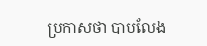ប្រកាសថា បាបលែង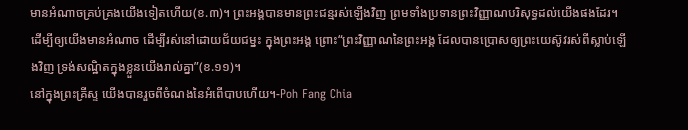មានអំណាចគ្រប់គ្រងយើងទៀតហើយ(ខ.៣)។ ព្រះអង្គបានមានព្រះជន្មរស់ឡើងវិញ ព្រមទាំងប្រទានព្រះវិញ្ញាណបរិសុទ្ធដល់យើងផងដែរ។ ដើម្បីឲ្យយើងមានអំណាច ដើម្បីរស់នៅដោយជ័យជម្នះ ក្នុងព្រះអង្គ ព្រោះ“ព្រះវិញ្ញាណនៃព្រះអង្គ ដែលបានប្រោសឲ្យព្រះយេស៊ូវរស់ពីស្លាប់ឡើងវិញ ទ្រង់សណ្ឋិតក្នុងខ្លួនយើងរាល់គ្នា”(ខ.១១)។
នៅក្នុងព្រះគ្រីស្ទ យើងបានរួចពីចំណងនៃអំពើបាបហើយ។-Poh Fang Chia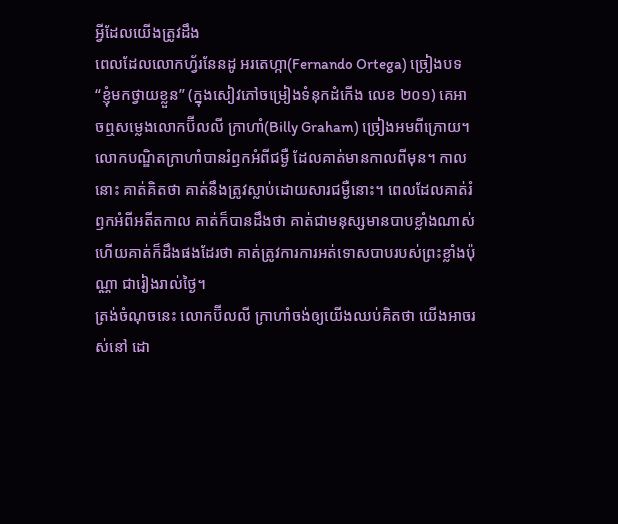អ្វីដែលយើងត្រូវដឹង
ពេលដែលលោកហ្វ័រនែនដូ អរតេហ្កា(Fernando Ortega) ច្រៀងបទ “ខ្ញុំមកថ្វាយខ្លួន” (ក្នុងសៀវភៅចម្រៀងទំនុកដំកើង លេខ ២០១) គេអាចឮសម្លេងលោកប៊ីលលី ក្រាហាំ(Billy Graham) ច្រៀងអមពីក្រោយ។ លោកបណ្ឌិតក្រាហាំបានរំឭកអំពីជម្ងឺ ដែលគាត់មានកាលពីមុន។ កាលនោះ គាត់គិតថា គាត់នឹងត្រូវស្លាប់ដោយសារជម្ងឺនោះ។ ពេលដែលគាត់រំឭកអំពីអតីតកាល គាត់ក៏បានដឹងថា គាត់ជាមនុស្សមានបាបខ្លាំងណាស់ ហើយគាត់ក៏ដឹងផងដែរថា គាត់ត្រូវការការអត់ទោសបាបរបស់ព្រះខ្លាំងប៉ុណ្ណា ជារៀងរាល់ថ្ងៃ។
ត្រង់ចំណុចនេះ លោកប៊ីលលី ក្រាហាំចង់ឲ្យយើងឈប់គិតថា យើងអាចរស់នៅ ដោ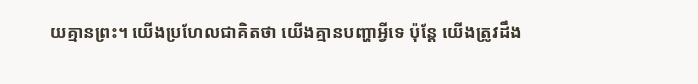យគ្មានព្រះ។ យើងប្រហែលជាគិតថា យើងគ្មានបញ្ហាអ្វីទេ ប៉ុន្តែ យើងត្រូវដឹង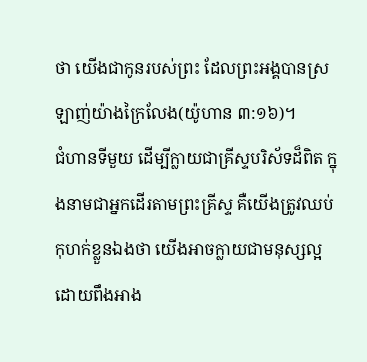ថា យើងជាកូនរបស់ព្រះ ដែលព្រះអង្គបានស្រឡាញ់យ៉ាងក្រៃលែង(យ៉ូហាន ៣:១៦)។
ជំហានទីមួយ ដើម្បីក្លាយជាគ្រីស្ទបរិស័ទដ៏ពិត ក្នុងនាមជាអ្នកដើរតាមព្រះគ្រីស្ទ គឺយើងត្រូវឈប់កុហក់ខ្លួនឯងថា យើងអាចក្លាយជាមនុស្សល្អ ដោយពឹងអាង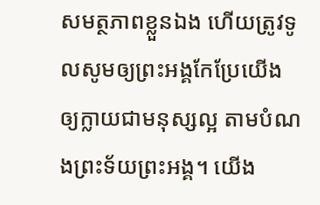សមត្ថភាពខ្លួនឯង ហើយត្រូវទូលសូមឲ្យព្រះអង្គកែប្រែយើង ឲ្យក្លាយជាមនុស្សល្អ តាមបំណងព្រះទ័យព្រះអង្គ។ យើង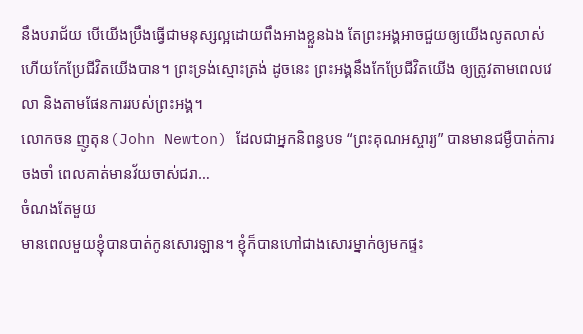នឹងបរាជ័យ បើយើងប្រឹងធ្វើជាមនុស្សល្អដោយពឹងអាងខ្លួនឯង តែព្រះអង្គអាចជួយឲ្យយើងលូតលាស់ ហើយកែប្រែជីវិតយើងបាន។ ព្រះទ្រង់ស្មោះត្រង់ ដូចនេះ ព្រះអង្គនឹងកែប្រែជីវិតយើង ឲ្យត្រូវតាមពេលវេលា និងតាមផែនការរបស់ព្រះអង្គ។
លោកចន ញូតុន(John Newton) ដែលជាអ្នកនិពន្ធបទ “ព្រះគុណអស្ចារ្យ” បានមានជម្ងឺបាត់ការចងចាំ ពេលគាត់មានវ័យចាស់ជរា…
ចំណងតែមួយ
មានពេលមួយខ្ញុំបានបាត់កូនសោរឡាន។ ខ្ញុំក៏បានហៅជាងសោរម្នាក់ឲ្យមកផ្ទះ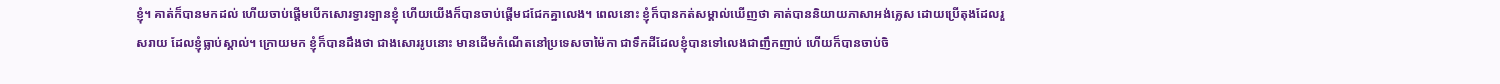ខ្ញុំ។ គាត់ក៏បានមកដល់ ហើយចាប់ផ្តើមបើកសោរទ្វារឡានខ្ញុំ ហើយយើងក៏បានចាប់ផ្តើមជជែកគ្នាលេង។ ពេលនោះ ខ្ញុំក៏បានកត់សម្គាល់ឃើញថា គាត់បាននិយាយភាសាអង់គ្លេស ដោយប្រើតុងដែលរួសរាយ ដែលខ្ញុំធ្លាប់ស្គាល់។ ក្រោយមក ខ្ញុំក៏បានដឹងថា ជាងសោររូបនោះ មានដើមកំណើតនៅប្រទេសចាម៉ៃកា ជាទឹកដីដែលខ្ញុំបានទៅលេងជាញឹកញាប់ ហើយក៏បានចាប់ចិ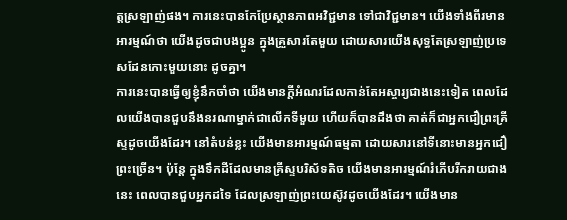ត្តស្រឡាញ់ផង។ ការនេះបានកែប្រែស្ថានភាពអវិជ្ជមាន ទៅជាវិជ្ជមាន។ យើងទាំងពីរមានអារម្មណ៍ថា យើងដូចជាបងប្អូន ក្នុងគ្រួសារតែមួយ ដោយសារយើងសុទ្ធតែស្រឡាញ់ប្រទេសដែនកោះមួយនោះ ដូចគ្នា។
ការនេះបានធ្វើឲ្យខ្ញុំនឹកចាំថា យើងមានក្តីអំណរដែលកាន់តែអស្ចារ្យជាងនេះទៀត ពេលដែលយើងបានជួបនឹងនរណាម្នាក់ជាលើកទីមួយ ហើយក៏បានដឹងថា គាត់ក៏ជាអ្នកជឿព្រះគ្រីស្ទដូចយើងដែរ។ នៅតំបន់ខ្លះ យើងមានអារម្មណ៍ធម្មតា ដោយសារនៅទីនោះមានអ្នកជឿព្រះច្រើន។ ប៉ុន្តែ ក្នុងទឹកដីដែលមានគ្រីស្ទបរិស័ទតិច យើងមានអារម្មណ៍រំភើបរីករាយជាងនេះ ពេលបានជួបអ្នកដទៃ ដែលស្រឡាញ់ព្រះយេស៊ូវដូចយើងដែរ។ យើងមាន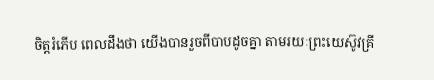ចិត្តរំភើប ពេលដឹងថា យើងបានរួចពីបាបដូចគ្នា តាមរយៈព្រះយេស៊ូវគ្រី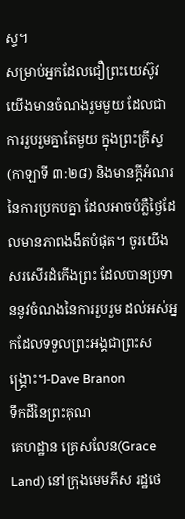ស្ទ។
សម្រាប់អ្នកដែលជឿព្រះយេស៊ូវ យើងមានចំណងរួមមួយ ដែលជាការរួបរួមគ្នាតែមួយ ក្នុងព្រះគ្រីស្ទ(កាឡាទី ៣:២៨) និងមានក្តីអំណរនៃការប្រកបគ្នា ដែលអាចបំភ្លឺថ្ងៃដែលមានភាពងងឹតបំផុត។ ចូរយើងសរសើរដំកើងព្រះ ដែលបានប្រទាននូវចំណងនៃការរួបរួម ដល់អស់អ្នកដែលទទួលព្រះអង្គជាព្រះសង្រ្គោះ។-Dave Branon
ទឹកដីនៃព្រះគុណ
គេហដ្ឋាន គ្រេសលែន(Grace Land) នៅក្រុងមេមភីស រដ្ឋថេ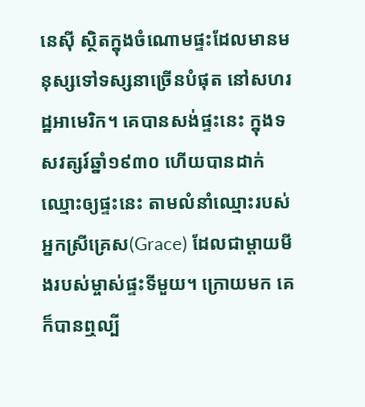នេស៊ី ស្ថិតក្នុងចំណោមផ្ទះដែលមានមនុស្សទៅទស្សនាច្រើនបំផុត នៅសហរដ្ឋអាមេរិក។ គេបានសង់ផ្ទះនេះ ក្នុងទសវត្សរ៍ឆ្នាំ១៩៣០ ហើយបានដាក់ឈ្មោះឲ្យផ្ទះនេះ តាមលំនាំឈ្មោះរបស់អ្នកស្រីគ្រេស(Grace) ដែលជាម្តាយមីងរបស់ម្ចាស់ផ្ទះទីមួយ។ ក្រោយមក គេក៏បានឮល្បី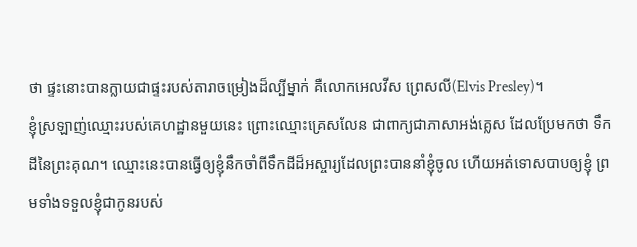ថា ផ្ទះនោះបានក្លាយជាផ្ទះរបស់តារាចម្រៀងដ៏ល្បីម្នាក់ គឺលោកអេលវីស ព្រេសលី(Elvis Presley)។
ខ្ញុំស្រឡាញ់ឈ្មោះរបស់គេហដ្ឋានមួយនេះ ព្រោះឈ្មោះគ្រេសលែន ជាពាក្យជាភាសាអង់គ្លេស ដែលប្រែមកថា ទឹកដីនៃព្រះគុណ។ ឈ្មោះនេះបានធ្វើឲ្យខ្ញុំនឹកចាំពីទឹកដីដ៏អស្ចារ្យដែលព្រះបាននាំខ្ញុំចូល ហើយអត់ទោសបាបឲ្យខ្ញុំ ព្រមទាំងទទួលខ្ញុំជាកូនរបស់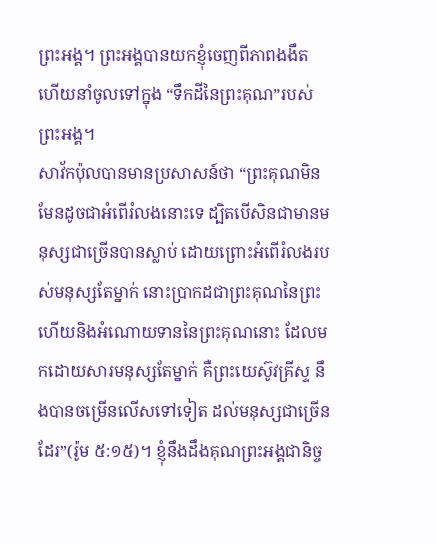ព្រះអង្គ។ ព្រះអង្គបានយកខ្ញុំចេញពីភាពងងឹត ហើយនាំចូលទៅក្នុង “ទឹកដីនៃព្រះគុណ”របស់ព្រះអង្គ។
សាវ័កប៉ុលបានមានប្រសាសន៍ថា “ព្រះគុណមិនមែនដូចជាអំពើរំលងនោះទេ ដ្បិតបើសិនជាមានមនុស្សជាច្រើនបានស្លាប់ ដោយព្រោះអំពើរំលងរបស់មនុស្សតែម្នាក់ នោះប្រាកដជាព្រះគុណនៃព្រះ ហើយនិងអំណោយទាននៃព្រះគុណនោះ ដែលមកដោយសារមនុស្សតែម្នាក់ គឺព្រះយេស៊ូវគ្រីស្ទ នឹងបានចម្រើនលើសទៅទៀត ដល់មនុស្សជាច្រើនដែរ”(រ៉ូម ៥:១៥)។ ខ្ញុំនឹងដឹងគុណព្រះអង្គជានិច្ច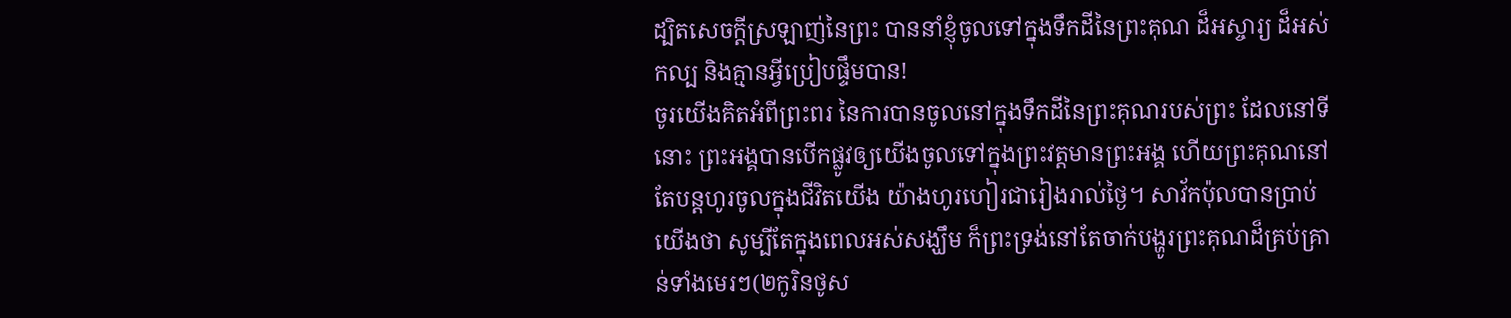ដ្បិតសេចក្តីស្រឡាញ់នៃព្រះ បាននាំខ្ញុំចូលទៅក្នុងទឹកដីនៃព្រះគុណ ដ៏អស្ចារ្យ ដ៏អស់កល្ប និងគ្មានអ្វីប្រៀបផ្ទឹមបាន!
ចូរយើងគិតអំពីព្រះពរ នៃការបានចូលនៅក្នុងទឹកដីនៃព្រះគុណរបស់ព្រះ ដែលនៅទីនោះ ព្រះអង្គបានបើកផ្លូវឲ្យយើងចូលទៅក្នុងព្រះវត្តមានព្រះអង្គ ហើយព្រះគុណនៅតែបន្តហូរចូលក្នុងជីវិតយើង យ៉ាងហូរហៀរជារៀងរាល់ថ្ងៃ។ សាវ័កប៉ុលបានប្រាប់យើងថា សូម្បីតែក្នុងពេលអស់សង្ឃឹម ក៏ព្រះទ្រង់នៅតែចាក់បង្ហូរព្រះគុណដ៏គ្រប់គ្រាន់ទាំងមេរៗ(២កូរិនថូស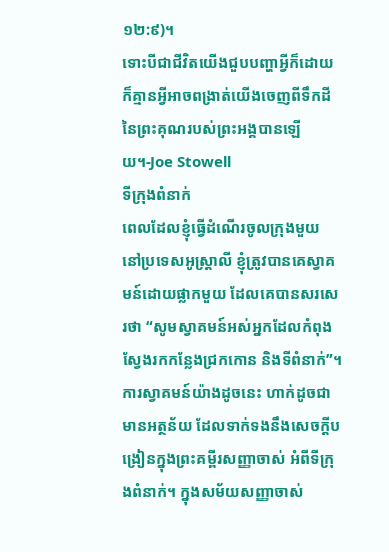១២:៩)។
ទោះបីជាជីវិតយើងជួបបញ្ហាអ្វីក៏ដោយ ក៏គ្មានអ្វីអាចពង្រាត់យើងចេញពីទឹកដីនៃព្រះគុណរបស់ព្រះអង្គបានឡើយ។-Joe Stowell
ទីក្រុងពំនាក់
ពេលដែលខ្ញុំធ្វើដំណើរចូលក្រុងមួយ នៅប្រទេសអូស្រ្តាលី ខ្ញុំត្រូវបានគេស្វាគមន៍ដោយផ្លាកមួយ ដែលគេបានសរសេរថា “សូមស្វាគមន៍អស់អ្នកដែលកំពុងស្វែងរកកន្លែងជ្រកកោន និងទីពំនាក់”។ ការស្វាគមន៍យ៉ាងដូចនេះ ហាក់ដូចជាមានអត្ថន័យ ដែលទាក់ទងនឹងសេចក្តីបង្រៀនក្នុងព្រះគម្ពីរសញ្ញាចាស់ អំពីទីក្រុងពំនាក់។ ក្នុងសម័យសញ្ញាចាស់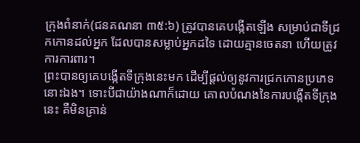ក្រុងពំនាក់(ជនគណនា ៣៥:៦) ត្រូវបានគេបង្កើតឡើង សម្រាប់ជាទីជ្រកកោនដល់អ្នក ដែលបានសម្លាប់អ្នកដទៃ ដោយគ្មានចេតនា ហើយត្រូវការការពារ។
ព្រះបានឲ្យគេបង្កើតទីក្រុងនេះមក ដើម្បីផ្តល់ឲ្យនូវការជ្រកកោនប្រភេទនោះឯង។ ទោះបីជាយ៉ាងណាក៏ដោយ គោលបំណងនៃការបង្កើតទីក្រុងនេះ គឺមិនគ្រាន់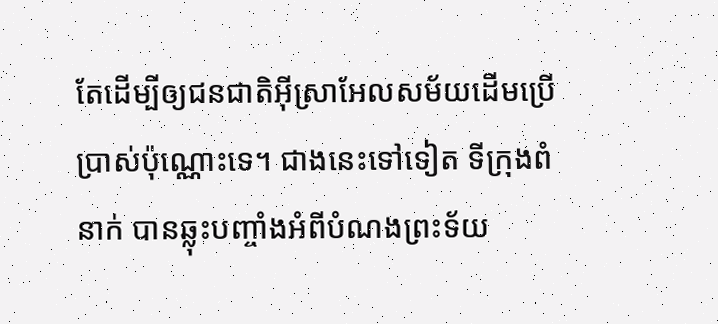តែដើម្បីឲ្យជនជាតិអ៊ីសា្រអែលសម័យដើមប្រើប្រាស់ប៉ុណ្ណោះទេ។ ជាងនេះទៅទៀត ទីក្រុងពំនាក់ បានឆ្លុះបញ្ចាំងអំពីបំណងព្រះទ័យ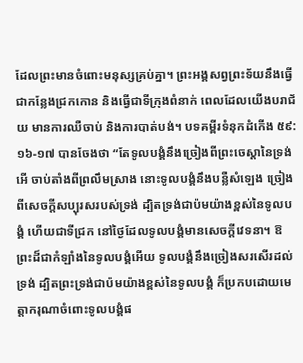ដែលព្រះមានចំពោះមនុស្សគ្រប់គ្នា។ ព្រះអង្គសព្វព្រះទ័យនឹងធ្វើជាកន្លែងជ្រកកោន និងធើ្វជាទីក្រុងពំនាក់ ពេលដែលយើងបរាជ័យ មានការឈឺចាប់ និងការបាត់បង់។ បទគម្ពីរទំនុកដំកើង ៥៩:១៦-១៧ បានចែងថា “តែទូលបង្គំនឹងច្រៀងពីព្រះចេស្តានៃទ្រង់ អើ ចាប់តាំងពីព្រលឹមស្រាង នោះទូលបង្គំនឹងបន្លឺសំឡេង ច្រៀងពីសេចក្តីសប្បុរសរបស់ទ្រង់ ដ្បិតទ្រង់ជាប៉មយ៉ាងខ្ពស់នៃទូលបង្គំ ហើយជាទីជ្រក នៅថ្ងៃដែលទូលបង្គំមានសេចក្តីវេទនា។ ឱព្រះដ៏ជាកំឡាំងនៃទូលបង្គំអើយ ទូលបង្គំនឹងច្រៀងសរសើរដល់ទ្រង់ ដ្បិតព្រះទ្រង់ជាប៉មយ៉ាងខ្ពស់នៃទូលបង្គំ ក៏ប្រកបដោយមេត្តាករុណាចំពោះទូលបង្គំផ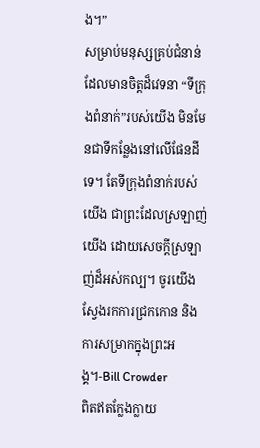ង។”
សម្រាប់មនុស្សគ្រប់ជំនាន់ ដែលមានចិត្តដ៏វេទនា “ទីក្រុងពំនាក់”របស់យើង មិនមែនជាទីកន្លែងនៅលើផែនដីទេ។ តែទីក្រុងពំនាក់របស់យើង ជាព្រះដែលស្រឡាញ់យើង ដោយសេចក្តីស្រឡាញ់ដ៏អស់កល្ប។ ចូរយើងស្វែងរកការជ្រកកោន និងការសម្រាកក្នុងព្រះអង្គ។-Bill Crowder
ពិតឥតក្លែងក្លាយ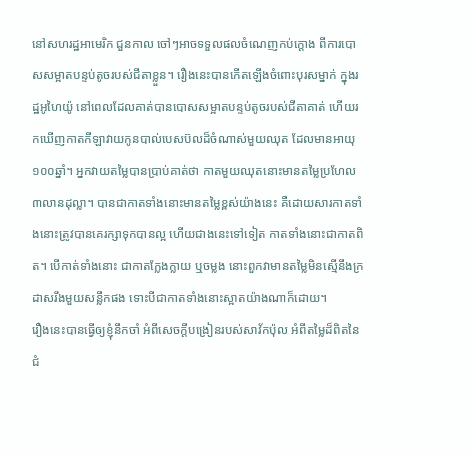នៅសហរដ្ឋអាមេរិក ជួនកាល ចៅៗអាចទទួលផលចំណេញកប់ក្តោង ពីការបោសសម្អាតបន្ទប់តូចរបស់ជីតាខ្លួន។ រឿងនេះបានកើតឡើងចំពោះបុរសម្នាក់ ក្នុងរដ្ឋអូហៃយ៉ូ នៅពេលដែលគាត់បានបោសសម្អាតបន្ទប់តូចរបស់ជីតាគាត់ ហើយរកឃើញកាតកីឡាវាយកូនបាល់បេសប៊លដ៏ចំណាស់មួយឈុត ដែលមានអាយុ១០០ឆ្នាំ។ អ្នកវាយតម្លៃបានប្រាប់គាត់ថា កាតមួយឈុតនោះមានតម្លៃប្រហែល៣លានដុល្លា។ បានជាកាតទាំងនោះមានតម្លៃខ្ពស់យ៉ាងនេះ គឺដោយសារកាតទាំងនោះត្រូវបានគេរក្សាទុកបានល្អ ហើយជាងនេះទៅទៀត កាតទាំងនោះជាកាតពិត។ បើកាត់ទាំងនោះ ជាកាតក្លែងក្លាយ ឬចម្លង នោះពួកវាមានតម្លៃមិនស្មើនឹងក្រដាសរឹងមួយសន្លឹកផង ទោះបីជាកាតទាំងនោះស្អាតយ៉ាងណាក៏ដោយ។
រឿងនេះបានធ្វើឲ្យខ្ញុំនឹកចាំ អំពីសេចក្តីបង្រៀនរបស់សាវ័កប៉ុល អំពីតម្លៃដ៏ពិតនៃជំ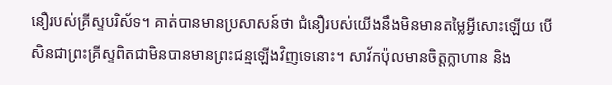នឿរបស់គ្រីស្ទបរិស័ទ។ គាត់បានមានប្រសាសន៍ថា ជំនឿរបស់យើងនឹងមិនមានតម្លៃអ្វីសោះឡើយ បើសិនជាព្រះគ្រីស្ទពិតជាមិនបានមានព្រះជន្មឡើងវិញទេនោះ។ សាវ័កប៉ុលមានចិត្តក្លាហាន និង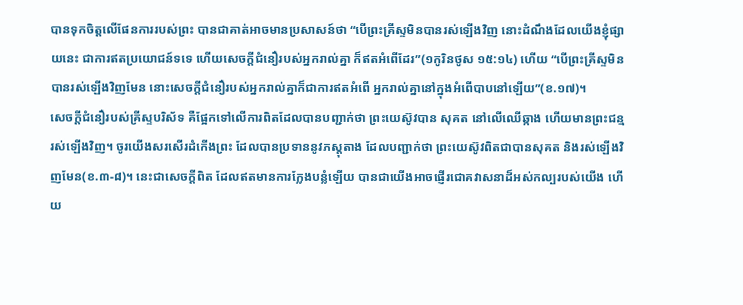បានទុកចិត្តលើផែនការរបស់ព្រះ បានជាគាត់អាចមានប្រសាសន៍ថា “បើព្រះគ្រីស្ទមិនបានរស់ឡើងវិញ នោះដំណឹងដែលយើងខ្ញុំផ្សាយនេះ ជាការឥតប្រយោជន៍ទទេ ហើយសេចក្តីជំនឿរបស់អ្នករាល់គ្នា ក៏ឥតអំពើដែរ”(១កូរិនថូស ១៥:១៤) ហើយ “បើព្រះគ្រីស្ទមិនបានរស់ឡើងវិញមែន នោះសេចក្តីជំនឿរបស់អ្នករាល់គ្នាក៏ជាការឥតអំពើ អ្នករាល់គ្នានៅក្នុងអំពើបាបនៅឡើយ”(ខ.១៧)។
សេចក្តីជំនឿរបស់គ្រីស្ទបរិស័ទ គឺផ្អែកទៅលើការពិតដែលបានបញ្ជាក់ថា ព្រះយេស៊ូវបាន សុគត នៅលើឈើឆ្កាង ហើយមានព្រះជន្មរស់ឡើងវិញ។ ចូរយើងសរសើរដំកើងព្រះ ដែលបានប្រទាននូវភស្តុតាង ដែលបញ្ជាក់ថា ព្រះយេស៊ូវពិតជាបានសុគត និងរស់ឡើងវិញមែន(ខ.៣-៨)។ នេះជាសេចក្តីពិត ដែលឥតមានការក្លែងបន្លំឡើយ បានជាយើងអាចផ្ញើរជោគវាសនាដ៏អស់កល្បរបស់យើង ហើយ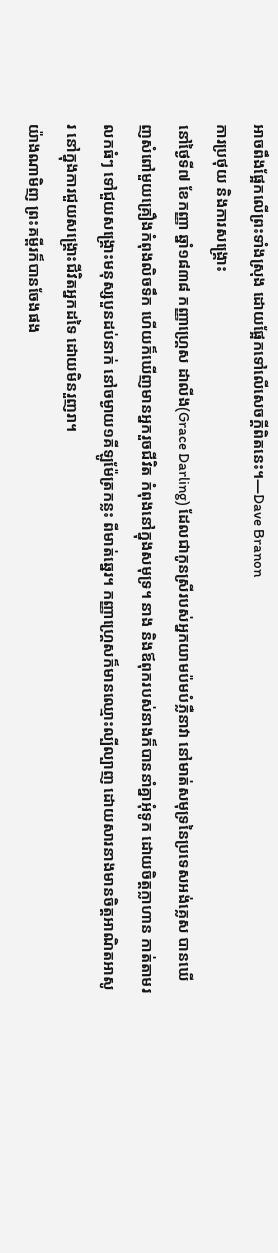អាចពឹងផ្អែកលើព្រះទាំងស្រុង ដោយផ្អែកទៅលើសេចក្តីពិតនេះ។—Dave Branon
ការប្រថុយ និងការសង្រ្គោះ
នៅថ្ងៃទី៧ ខែកញ្ញា ឆ្នាំ១៨៣៨ កញ្ញាហ្គ្រេស ដាលីង(Grace Darling) ដែលជាកូនស្រីរបស់អ្នកយាមប៉មបំភ្លឺនាវា នៅមាត់សមុទ្រនៃប្រទេសអង់គ្លេស បានឃើញសំពៅមួយគ្រឿងកំពុងលិចទឹក ហើយក៏ឃើញមានអ្នករួចជីវិត កំពុងនៅក្នុងសមុទ្រ។ នាង និងឪពុករបស់នាងក៏បាននាំគ្នាអុំទូក ដោយចិត្តក្លាហាន កាត់តាមរលកធំៗ ទៅជួយសង្រ្គោះមនុស្សបួនដប់នាក់ នៅចម្ងាយ១គីឡូម៉ែត្រកន្លះ ពីមាត់ឆ្នេរ។ កញ្ញាហ្រ្គេសក៏មានឈ្មោះល្បីល្បាញ ដោយសារនាងមានចិត្តអាណិតអាសូរ នៅក្នុងការជួយសង្រ្គោះជីវិតអ្នកដទៃ ដោយមិនរួញរា។
យ៉ាងណាមិញ ព្រះគម្ពីរក៏បានចែងផង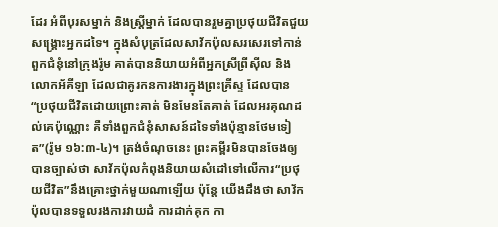ដែរ អំពីបុរសម្នាក់ និងស្រ្តីម្នាក់ ដែលបានរួមគ្នាប្រថុយជីវិតជួយសង្រ្គោះអ្នកដទៃ។ ក្នុងសំបុត្រដែលសាវ័កប៉ុលសរសេរទៅកាន់ពួកជំនុំនៅក្រុងរ៉ូម គាត់បាននិយាយអំពីអ្នកស្រីព្រីស៊ីល និងលោកអ័គីឡា ដែលជាគូរកនការងារក្នុងព្រះគ្រីស្ទ ដែលបាន “ប្រថុយជីវិតដោយព្រោះគាត់ មិនមែនតែគាត់ ដែលអរគុណដល់គេប៉ុណ្ណោះ គឺទាំងពួកជំនុំសាសន៍ដទៃទាំងប៉ុន្មានថែមទៀត”(រ៉ូម ១៦:៣-៤)។ ត្រង់ចំណុចនេះ ព្រះគម្ពីរមិនបានចែងឲ្យបានច្បាស់ថា សាវ័កប៉ុលកំពុងនិយាយសំដៅទៅលើការ“ប្រថុយជីវិត”នឹងគ្រោះថ្នាក់មួយណាឡើយ ប៉ុន្តែ យើងដឹងថា សាវ័កប៉ុលបានទទួលរងការវាយដំ ការដាក់គុក កា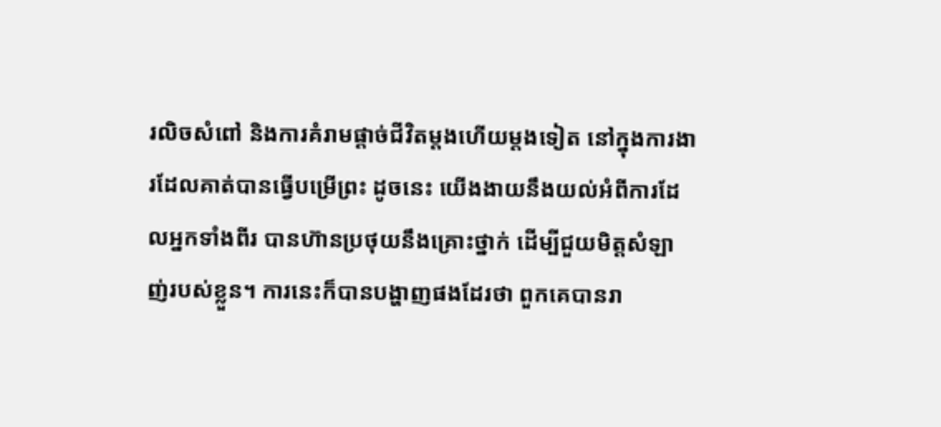រលិចសំពៅ និងការគំរាមផ្តាច់ជីវិតម្តងហើយម្តងទៀត នៅក្នុងការងារដែលគាត់បានធ្វើបម្រើព្រះ ដូចនេះ យើងងាយនឹងយល់អំពីការដែលអ្នកទាំងពីរ បានហ៊ានប្រថុយនឹងគ្រោះថ្នាក់ ដើម្បីជួយមិត្តសំឡាញ់របស់ខ្លួន។ ការនេះក៏បានបង្ហាញផងដែរថា ពួកគេបានរា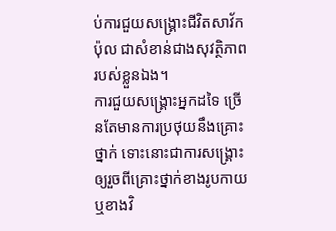ប់ការជួយសង្រ្គោះជីវិតសាវ័កប៉ុល ជាសំខាន់ជាងសុវត្ថិភាពរបស់ខ្លួនឯង។
ការជួយសង្រ្គោះអ្នកដទៃ ច្រើនតែមានការប្រថុយនឹងគ្រោះថ្នាក់ ទោះនោះជាការសង្រ្គោះឲ្យរួចពីគ្រោះថ្នាក់ខាងរូបកាយ ឬខាងវិ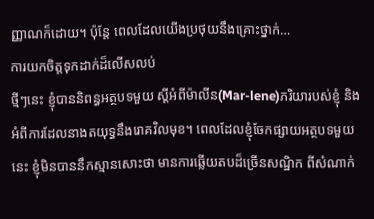ញ្ញាណក៏ដោយ។ ប៉ុន្តែ ពេលដែលយើងប្រថុយនឹងគ្រោះថ្នាក់…
ការយកចិត្តទុកដាក់ដ៏លើសលប់
ថ្មីៗនេះ ខ្ញុំបាននិពន្ធអត្ថបទមួយ ស្តីអំពីម៉ាលីន(Mar-lene)ភរិយារបស់ខ្ញុំ និងអំពីការដែលនាងតយុទ្ធនឹងរោគវិលមុខ។ ពេលដែលខ្ញុំចែកផ្សាយអត្ថបទមួយនេះ ខ្ញុំមិនបាននឹកស្មានសោះថា មានការឆ្លើយតបដ៏ច្រើនសណ្ឋិក ពីសំណាក់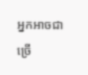អ្នកអាចជាច្រើ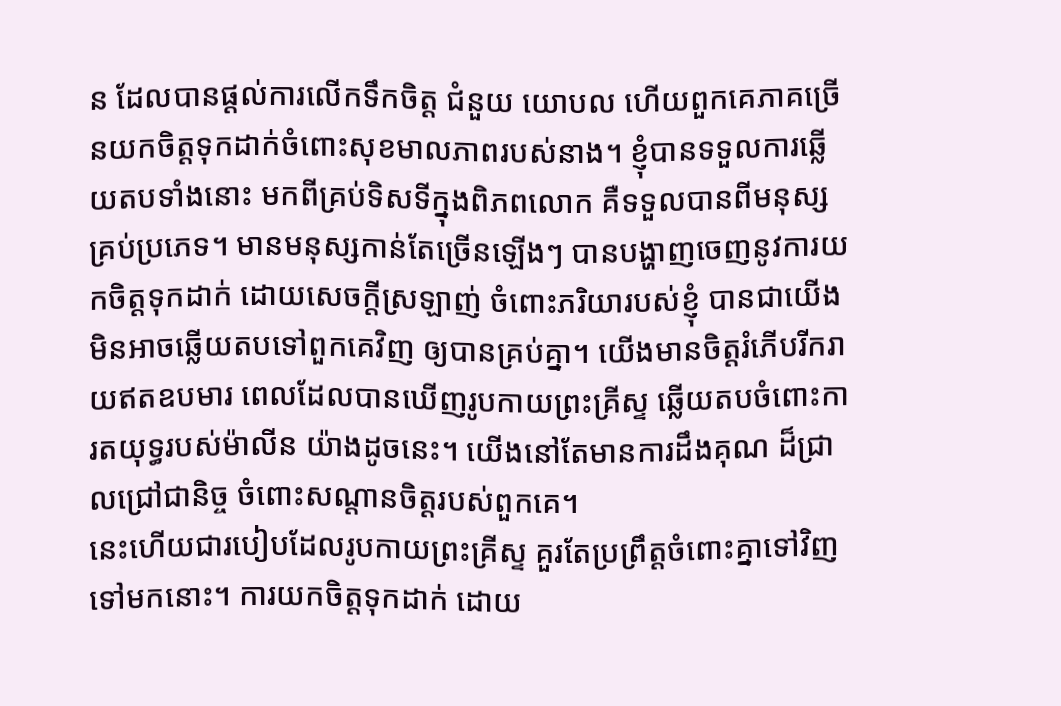ន ដែលបានផ្តល់ការលើកទឹកចិត្ត ជំនួយ យោបល ហើយពួកគេភាគច្រើនយកចិត្តទុកដាក់ចំពោះសុខមាលភាពរបស់នាង។ ខ្ញុំបានទទួលការឆ្លើយតបទាំងនោះ មកពីគ្រប់ទិសទីក្នុងពិភពលោក គឺទទួលបានពីមនុស្សគ្រប់ប្រភេទ។ មានមនុស្សកាន់តែច្រើនឡើងៗ បានបង្ហាញចេញនូវការយកចិត្តទុកដាក់ ដោយសេចក្តីស្រឡាញ់ ចំពោះភរិយារបស់ខ្ញុំ បានជាយើងមិនអាចឆ្លើយតបទៅពួកគេវិញ ឲ្យបានគ្រប់គ្នា។ យើងមានចិត្តរំភើបរីករាយឥតឧបមារ ពេលដែលបានឃើញរូបកាយព្រះគ្រីស្ទ ឆ្លើយតបចំពោះការតយុទ្ធរបស់ម៉ាលីន យ៉ាងដូចនេះ។ យើងនៅតែមានការដឹងគុណ ដ៏ជ្រាលជ្រៅជានិច្ច ចំពោះសណ្តានចិត្តរបស់ពួកគេ។
នេះហើយជារបៀបដែលរូបកាយព្រះគ្រីស្ទ គួរតែប្រព្រឹត្តចំពោះគ្នាទៅវិញទៅមកនោះ។ ការយកចិត្តទុកដាក់ ដោយ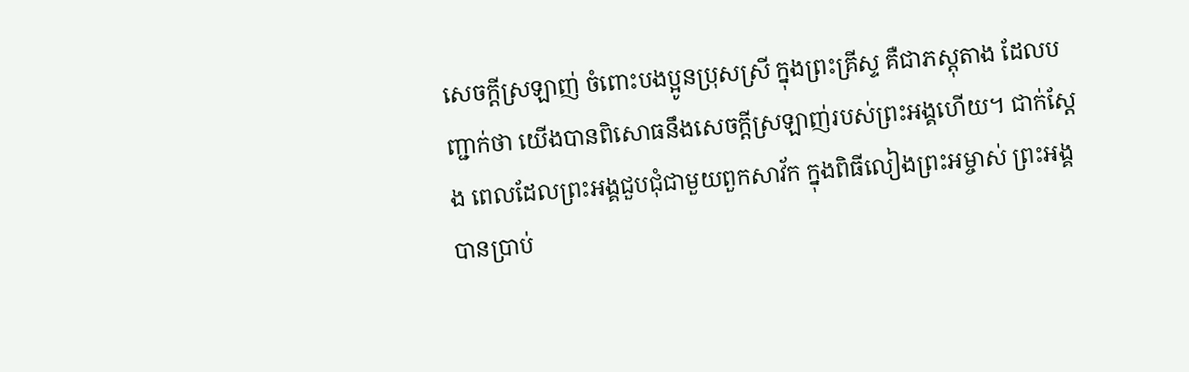សេចក្តីស្រឡាញ់ ចំពោះបងប្អូនប្រុសស្រី ក្នុងព្រះគ្រីស្ទ គឺជាភស្តុតាង ដែលបញ្ជាក់ថា យើងបានពិសោធនឹងសេចក្តីស្រឡាញ់របស់ព្រះអង្គហើយ។ ជាក់ស្តែង ពេលដែលព្រះអង្គជួបជុំជាមួយពួកសាវ័ក ក្នុងពិធីលៀងព្រះអម្ចាស់ ព្រះអង្គបានប្រាប់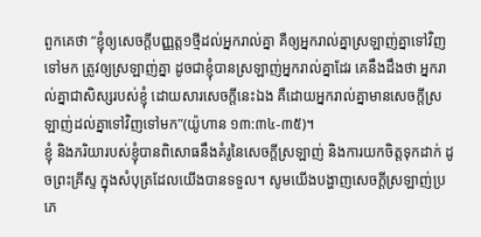ពួកគេថា “ខ្ញុំឲ្យសេចក្តីបញ្ញត្ត១ថ្មីដល់អ្នករាល់គ្នា គឺឲ្យអ្នករាល់គ្នាស្រឡាញ់គ្នាទៅវិញទៅមក ត្រូវឲ្យស្រឡាញ់គ្នា ដូចជាខ្ញុំបានស្រឡាញ់អ្នករាល់គ្នាដែរ គេនឹងដឹងថា អ្នករាល់គ្នាជាសិស្សរបស់ខ្ញុំ ដោយសារសេចក្តីនេះឯង គឺដោយអ្នករាល់គ្នាមានសេចក្តីស្រឡាញ់ដល់គ្នាទៅវិញទៅមក”(យ៉ូហាន ១៣:៣៤-៣៥)។
ខ្ញុំ និងភរិយារបស់ខ្ញុំបានពិសោធនឹងគំរូនៃសេចក្តីស្រឡាញ់ និងការយកចិត្តទុកដាក់ ដូចព្រះគ្រីស្ទ ក្នុងសំបុត្រដែលយើងបានទទួល។ សូមយើងបង្ហាញសេចក្តីស្រឡាញ់ប្រភេ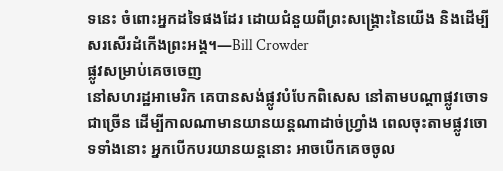ទនេះ ចំពោះអ្នកដទៃផងដែរ ដោយជំនួយពីព្រះសង្រ្គោះនៃយើង និងដើម្បីសរសើរដំកើងព្រះអង្គ។—Bill Crowder
ផ្លូវសម្រាប់គេចចេញ
នៅសហរដ្ឋអាមេរិក គេបានសង់ផ្លូវបំបែកពិសេស នៅតាមបណ្តាផ្លូវចោទជាច្រើន ដើម្បីកាលណាមានយានយន្តណាដាច់ហ្វ្រាំង ពេលចុះតាមផ្លូវចោទទាំងនោះ អ្នកបើកបរយានយន្តនោះ អាចបើកគេចចូល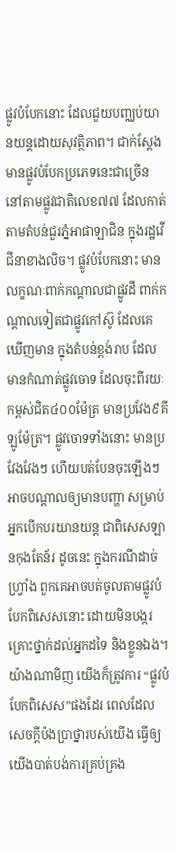ផ្លូវបំបែកនោះ ដែលជួយបញ្ឈប់យានយន្តដោយសុវត្ថិភាព។ ជាក់ស្តែង មានផ្លូវបំបែកប្រភេទនេះជាច្រើន នៅតាមផ្លូវជាតិលេខ៧៧ ដែលកាត់តាមតំបន់ជួរភ្នំអាផាឡាជិន ក្នុងរដ្ឋវើជីនាខាងលិច។ ផ្លូវបំបែកនោះ មានលក្ខណៈពាក់កណ្តាលជាផ្លូវដី ពាក់កណ្តាលទៀតជាផ្លូវកៅស៊ូ ដែលគេឃើញមាន ក្នុងតំបន់ខ្ពង់រាប ដែលមានកំណាត់ផ្លូវចោទ ដែលចុះពីរយៈកម្ពស់ជិត៤០០ម៉ែត្រ មានប្រវែង៩គីឡូម៉ែត្រ។ ផ្លូវចោទទាំងនោះ មានប្រវែងវែងៗ ហើយបត់បែនចុះឡើងៗ អាចបណ្តាលឲ្យមានបញ្ហា សម្រាប់អ្នកបើកបរយានយន្ត ជាពិសេសឡានកុងតែន័រ ដូចនេះ ក្នុងករណីដាច់ហ្រ្វាំង ពួកគេអាចបត់ចូលតាមផ្លូវបំបែកពិសេសនោះ ដោយមិនបង្ករគ្រោះថ្នាក់ដល់អ្នកដទៃ និងខ្លួនឯង។
យ៉ាងណាមិញ យើងក៏ត្រូវការ “ផ្លូវបំបែកពិសេស”ផងដែរ ពេលដែលសេចក្តីប៉ងប្រាថ្នារបស់យើង ធ្វើឲ្យយើងបាត់បង់ការគ្រប់គ្រង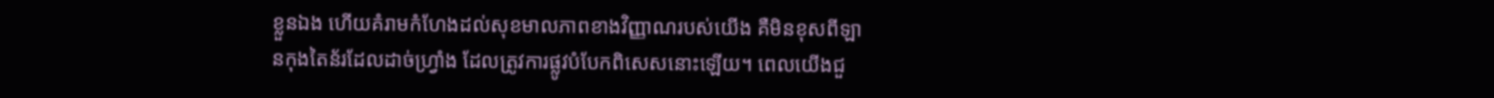ខ្លួនឯង ហើយគំរាមកំហែងដល់សុខមាលភាពខាងវិញ្ញាណរបស់យើង គឺមិនខុសពីឡានកុងតៃន័រដែលដាច់ហ្វ្រាំង ដែលត្រូវការផ្លូវបំបែកពិសេសនោះឡើយ។ ពេលយើងជួ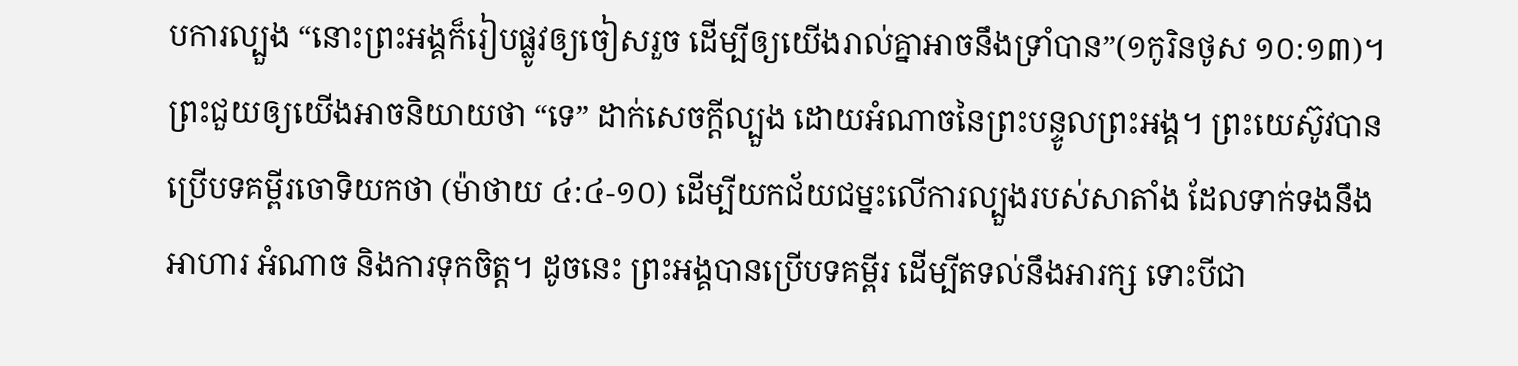បការល្បួង “នោះព្រះអង្គក៏រៀបផ្លូវឲ្យចៀសរួច ដើម្បីឲ្យយើងរាល់គ្នាអាចនឹងទ្រាំបាន”(១កូរិនថូស ១០:១៣)។ ព្រះជួយឲ្យយើងអាចនិយាយថា “ទេ” ដាក់សេចក្តីល្បួង ដោយអំណាចនៃព្រះបន្ទូលព្រះអង្គ។ ព្រះយេស៊ូវបានប្រើបទគម្ពីរចោទិយកថា (ម៉ាថាយ ៤:៤-១០) ដើម្បីយកជ័យជម្នះលើការល្បួងរបស់សាតាំង ដែលទាក់ទងនឹងអាហារ អំណាច និងការទុកចិត្ត។ ដូចនេះ ព្រះអង្គបានប្រើបទគម្ពីរ ដើម្បីតទល់នឹងអារក្ស ទោះបីជា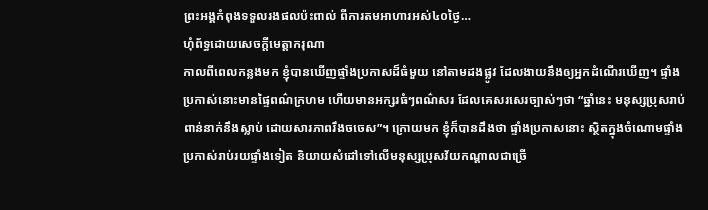ព្រះអង្គកំពុងទទួលរងផលប៉ះពាល់ ពីការតមអាហារអស់៤០ថ្ងៃ…
ហុំព័ទ្ធដោយសេចក្តីមេត្តាករុណា
កាលពីពេលកន្លងមក ខ្ញុំបានឃើញផ្ទាំងប្រកាសដ៏ធំមួយ នៅតាមដងផ្លូវ ដែលងាយនឹងឲ្យអ្នកដំណើរឃើញ។ ផ្ទាំងប្រកាស់នោះមានផ្ទៃពណ៌ក្រហម ហើយមានអក្សរធំៗពណ៌សរ ដែលគេសរសេរច្បាស់ៗថា “ឆ្នាំនេះ មនុស្សប្រុសរាប់ពាន់នាក់នឹងស្លាប់ ដោយសារភាពរឹងចចេស”។ ក្រោយមក ខ្ញុំក៏បានដឹងថា ផ្ទាំងប្រកាសនោះ ស្ថិតក្នុងចំណោមផ្ទាំងប្រកាស់រាប់រយផ្ទាំងទៀត និយាយសំដៅទៅលើមនុស្សប្រុសវ័យកណ្តាលជាច្រើ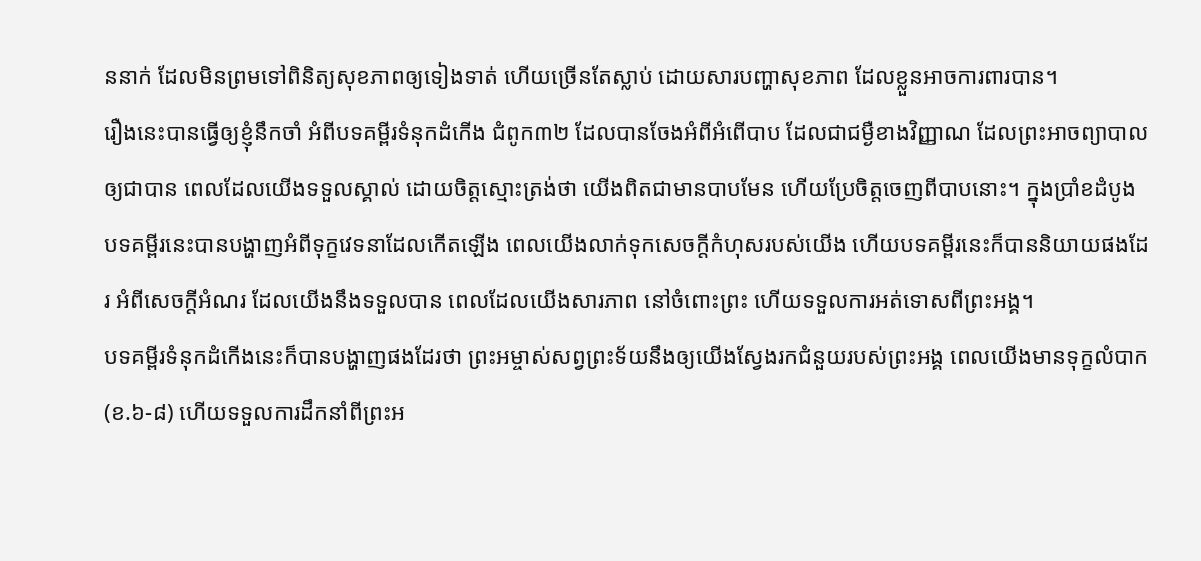ននាក់ ដែលមិនព្រមទៅពិនិត្យសុខភាពឲ្យទៀងទាត់ ហើយច្រើនតែស្លាប់ ដោយសារបញ្ហាសុខភាព ដែលខ្លួនអាចការពារបាន។
រឿងនេះបានធ្វើឲ្យខ្ញុំនឹកចាំ អំពីបទគម្ពីរទំនុកដំកើង ជំពូក៣២ ដែលបានចែងអំពីអំពើបាប ដែលជាជម្ងឺខាងវិញ្ញាណ ដែលព្រះអាចព្យាបាលឲ្យជាបាន ពេលដែលយើងទទួលស្គាល់ ដោយចិត្តស្មោះត្រង់ថា យើងពិតជាមានបាបមែន ហើយប្រែចិត្តចេញពីបាបនោះ។ ក្នុងប្រាំខដំបូង បទគម្ពីរនេះបានបង្ហាញអំពីទុក្ខវេទនាដែលកើតឡើង ពេលយើងលាក់ទុកសេចក្តីកំហុសរបស់យើង ហើយបទគម្ពីរនេះក៏បាននិយាយផងដែរ អំពីសេចក្តីអំណរ ដែលយើងនឹងទទួលបាន ពេលដែលយើងសារភាព នៅចំពោះព្រះ ហើយទទួលការអត់ទោសពីព្រះអង្គ។
បទគម្ពីរទំនុកដំកើងនេះក៏បានបង្ហាញផងដែរថា ព្រះអម្ចាស់សព្វព្រះទ័យនឹងឲ្យយើងស្វែងរកជំនួយរបស់ព្រះអង្គ ពេលយើងមានទុក្ខលំបាក(ខ.៦-៨) ហើយទទួលការដឹកនាំពីព្រះអ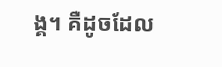ង្គ។ គឺដូចដែល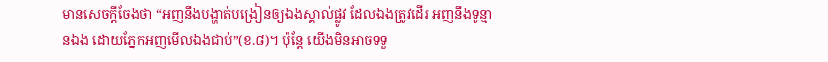មានសេចក្តីចែងថា “អញនឹងបង្ហាត់បង្រៀនឲ្យឯងស្គាល់ផ្លូវ ដែលឯងត្រូវដើរ អញនឹងទូន្មានឯង ដោយភ្នែកអញមើលឯងជាប់”(ខ.៨)។ ប៉ុន្តែ យើងមិនអាចទទួ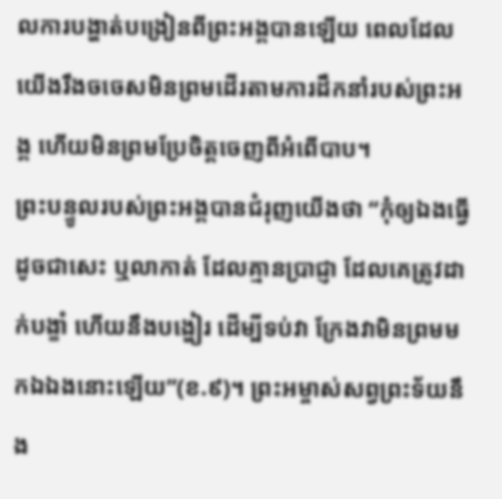លការបង្ហាត់បង្រៀនពីព្រះអង្គបានឡើយ ពេលដែលយើងរឹងចចេសមិនព្រមដើរតាមការដឹកនាំរបស់ព្រះអង្គ ហើយមិនព្រមប្រែចិត្តចេញពីអំពើបាប។
ព្រះបន្ទូលរបស់ព្រះអង្គបានជំរុញយើងថា “កុំឲ្យឯងធ្វើដូចជាសេះ ឬលាកាត់ ដែលគ្មានប្រាជ្ញា ដែលគេត្រូវដាក់បង្ខាំ ហើយនឹងបង្ហៀរ ដើម្បីទប់វា ក្រែងវាមិនព្រមមកឯឯងនោះឡើយ”(ខ.៩)។ ព្រះអម្ចាស់សព្វព្រះទ័យនឹង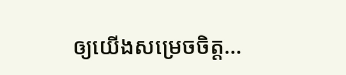ឲ្យយើងសម្រេចចិត្ត…